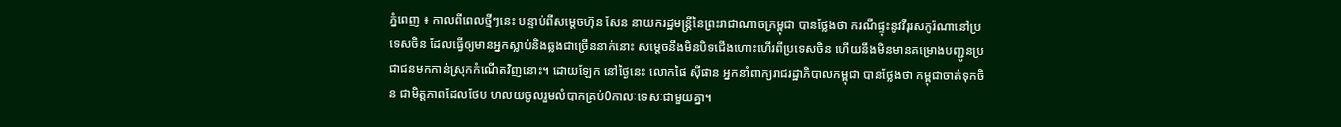ភ្នំពេញ ៖ កាលពីពេលថ្មីៗនេះ បន្ទាប់ពីសម្តេចហ៊ុន សែន នាយករដ្ឋមន្ត្រីនៃព្រះរាជាណាចក្រម្ពុជា បានថ្លែងថា ករណីផ្ទុះនូវវីរុរសកូរ៉ណានៅប្រទេសចិន ដែលធ្វើឲ្យមានអ្នកស្លាប់និងឆ្លងជាច្រើននាក់នោះ សម្តេចនឹងមិនបិទជើងហោះហើរពីប្រទេសចិន ហើយនឹងមិនមានគម្រោងបញ្ជូនប្រជាជនមកកាន់ស្រុកកំណើតវិញនោះ។ ដោយឡែក នៅថ្ងៃនេះ លោកផៃ ស៊ីផាន អ្នកនាំពាក្យរាជរដ្ឋាភិបាលកម្ពុជា បានថ្លែងថា កម្ពុជាចាត់ទុកចិន ជាមិត្តភាពដែលថែប ហលយចូលរួមលំបាកគ្រប់0កាលៈទេសៈជាមួយគ្នា។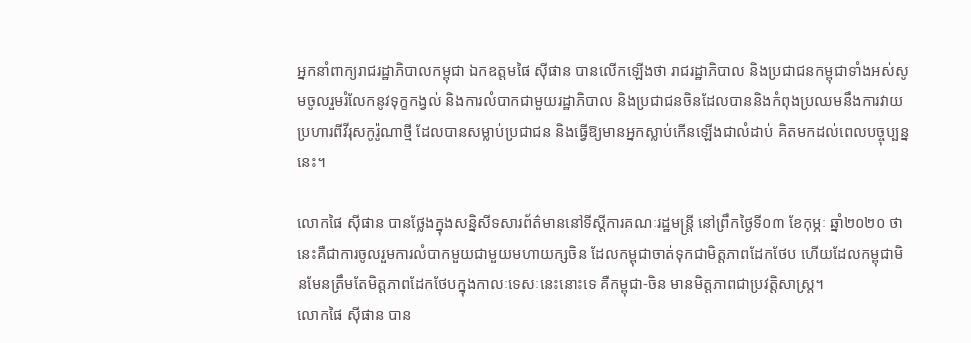អ្នកនាំពាក្យរាជរដ្ឋាភិបាលកម្ពុជា ឯកឧត្តមផៃ ស៊ីផាន បានលើកឡើងថា រាជរដ្ឋាភិបាល និងប្រជាជនកម្ពុជាទាំងអស់សូមចូលរួមរំលែកនូវទុក្ខកង្វល់ និងការលំបាកជាមួយរដ្ឋាភិបាល និងប្រជាជនចិនដែលបាននិងកំពុងប្រឈមនឹងការវាយប្រហារពីវីរុសកូរ៉ូណាថ្មី ដែលបានសម្លាប់ប្រជាជន និងធ្វើឱ្យមានអ្នកស្លាប់កើនឡើងជាលំដាប់ គិតមកដល់ពេលបច្ចុប្បន្ននេះ។

លោកផៃ ស៊ីផាន បានថ្លែងក្នុងសន្និសីទសារព័ត៌មាននៅទីស្តីការគណៈរដ្ឋមន្រ្តី នៅព្រឹកថ្ងៃទី០៣ ខែកុម្ភៈ ឆ្នាំ២០២០ ថា នេះគឺជាការចូលរួមការលំបាកមួយជាមួយមហាយក្សចិន ដែលកម្ពុជាចាត់ទុកជាមិត្តភាពដែកថែប ហើយដែលកម្ពុជាមិនមែនត្រឹមតែមិត្តភាពដែកថែបក្នុងកាលៈទេសៈនេះនោះទេ គឺកម្ពុជា-ចិន មានមិត្តភាពជាប្រវត្តិសាស្រ្ត។
លោកផៃ ស៊ីផាន បាន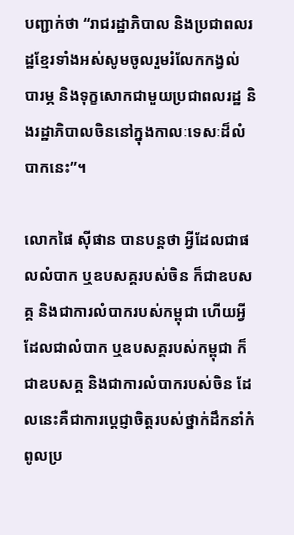បញ្ជាក់ថា “រាជរដ្ឋាភិបាល និងប្រជាពលរដ្ឋខ្មែរទាំងអស់សូមចូលរួមរំលែកកង្វល់ បារម្ភ និងទុក្ខសោកជាមួយប្រជាពលរដ្ឋ និងរដ្ឋាភិបាលចិននៅក្នុងកាលៈទេសៈដ៏លំបាកនេះ”។

លោកផៃ ស៊ីផាន បានបន្ដថា អ្វីដែលជាផលលំបាក ឬឧបសគ្គរបស់ចិន ក៏ជាឧបសគ្គ និងជាការលំបាករបស់កម្ពុជា ហើយអ្វីដែលជាលំបាក ឬឧបសគ្គរបស់កម្ពុជា ក៏ជាឧបសគ្គ និងជាការលំបាករបស់ចិន ដែលនេះគឺជាការប្តេជ្ញាចិត្តរបស់ថ្នាក់ដឹកនាំកំពូលប្រ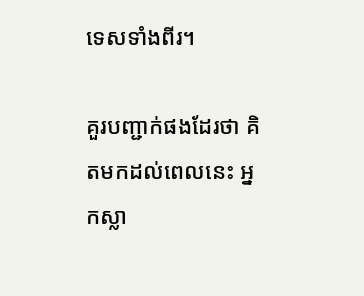ទេសទាំងពីរ។

គួរបញ្ជាក់ផងដែរថា គិតមកដល់ពេលនេះ អ្នកស្លា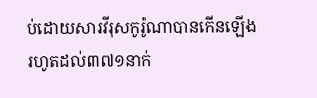ប់ដោយសារវីរុសកូរ៉ូណាបានកើនឡើងរហូតដល់៣៧១នាក់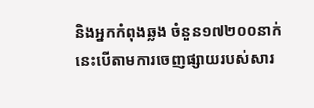និងអ្នកកំពុងឆ្លង ចំនួន១៧២០០នាក់ នេះបើតាមការចេញផ្សាយរបស់សារ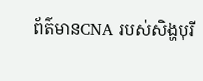ព័ត៌មានCNA របស់សិង្ហបុរី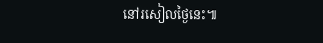នៅរសៀលថ្ងៃនេះ៕